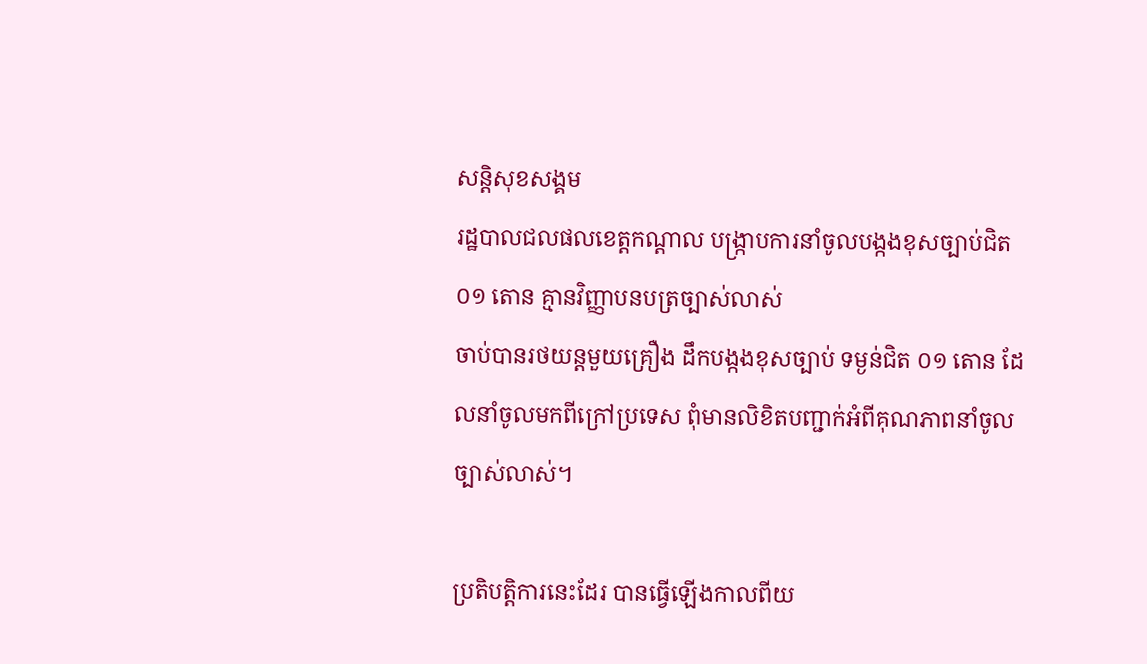សន្តិសុខសង្គម
រដ្ឋបាលជលផលខេត្តកណ្ដាល បង្ក្រាបការនាំចូលបង្កងខុសច្បាប់ជិត ០១ តោន គ្មានវិញ្ញាបនបត្រច្បាស់លាស់
ចាប់បានរថយន្តមួយគ្រឿង ដឹកបង្កងខុសច្បាប់ ទម្ងន់ជិត ០១ តោន ដែលនាំចូលមកពីក្រៅប្រទេស ពុំមានលិខិតបញ្ជាក់អំពីគុណភាពនាំចូលច្បាស់លាស់។

ប្រតិបត្តិការនេះដែរ បានធ្វើឡើងកាលពីយ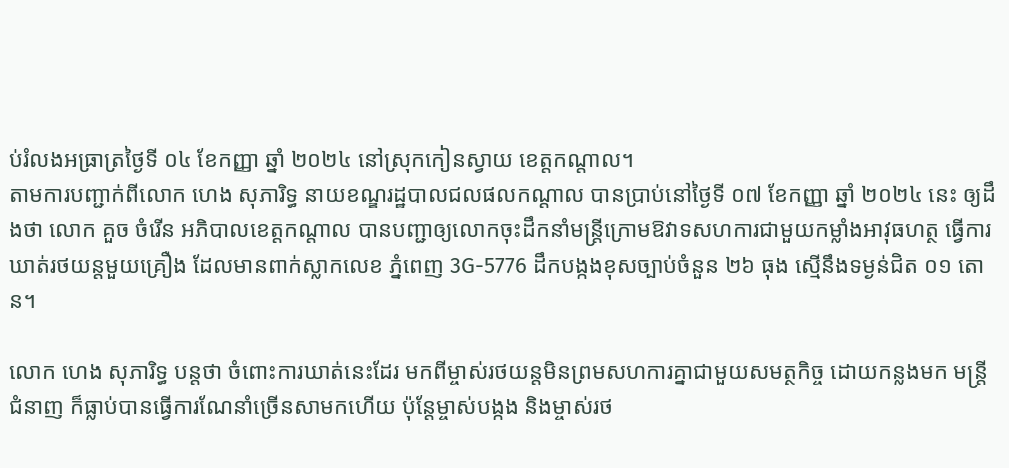ប់រំលងអធ្រាត្រថ្ងៃទី ០៤ ខែកញ្ញា ឆ្នាំ ២០២៤ នៅស្រុកកៀនស្វាយ ខេត្តកណ្តាល។
តាមការបញ្ជាក់ពីលោក ហេង សុភារិទ្ធ នាយខណ្ឌរដ្ឋបាលជលផលកណ្ដាល បានប្រាប់នៅថ្ងៃទី ០៧ ខែកញ្ញា ឆ្នាំ ២០២៤ នេះ ឲ្យដឹងថា លោក គួច ចំរើន អភិបាលខេត្តកណ្តាល បានបញ្ជាឲ្យលោកចុះដឹកនាំមន្ត្រីក្រោមឱវាទសហការជាមួយកម្លាំងអាវុធហត្ថ ធ្វើការឃាត់រថយន្តមួយគ្រឿង ដែលមានពាក់ស្លាកលេខ ភ្នំពេញ 3G-5776 ដឹកបង្កងខុសច្បាប់ចំនួន ២៦ ធុង ស្មើនឹងទម្ងន់ជិត ០១ តោន។

លោក ហេង សុភារិទ្ធ បន្តថា ចំពោះការឃាត់នេះដែរ មកពីម្ចាស់រថយន្តមិនព្រមសហការគ្នាជាមួយសមត្ថកិច្ច ដោយកន្លងមក មន្ត្រីជំនាញ ក៏ធ្លាប់បានធ្វើការណែនាំច្រើនសាមកហើយ ប៉ុន្តែម្ចាស់បង្កង និងម្ចាស់រថ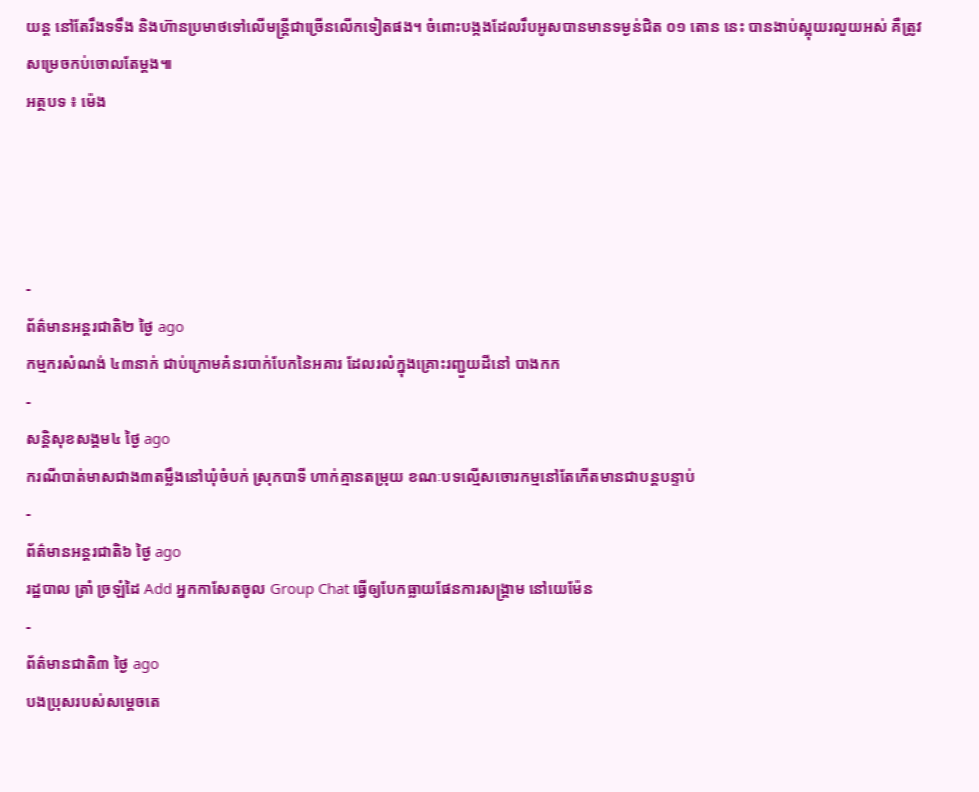យន្ត នៅតែរឹងទទឹង និងហ៊ានប្រមាថទៅលើមន្ត្រីជាច្រើនលើកទៀតផង។ ចំពោះបង្កងដែលរឹបអូសបានមានទម្ងន់ជិត ០១ តោន នេះ បានងាប់ស្អុយរលួយអស់ គឺត្រូវសម្រេចកប់ចោលតែម្ដង៕
អត្ថបទ ៖ ម៉េង




-
ព័ត៌មានអន្ដរជាតិ២ ថ្ងៃ ago
កម្មករសំណង់ ៤៣នាក់ ជាប់ក្រោមគំនរបាក់បែកនៃអគារ ដែលរលំក្នុងគ្រោះរញ្ជួយដីនៅ បាងកក
-
សន្តិសុខសង្គម៤ ថ្ងៃ ago
ករណីបាត់មាសជាង៣តម្លឹងនៅឃុំចំបក់ ស្រុកបាទី ហាក់គ្មានតម្រុយ ខណៈបទល្មើសចោរកម្មនៅតែកើតមានជាបន្តបន្ទាប់
-
ព័ត៌មានអន្ដរជាតិ៦ ថ្ងៃ ago
រដ្ឋបាល ត្រាំ ច្រឡំដៃ Add អ្នកកាសែតចូល Group Chat ធ្វើឲ្យបែកធ្លាយផែនការសង្គ្រាម នៅយេម៉ែន
-
ព័ត៌មានជាតិ៣ ថ្ងៃ ago
បងប្រុសរបស់សម្ដេចតេ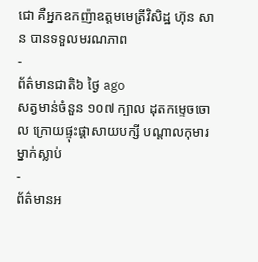ជោ គឺអ្នកឧកញ៉ាឧត្តមមេត្រីវិសិដ្ឋ ហ៊ុន សាន បានទទួលមរណភាព
-
ព័ត៌មានជាតិ៦ ថ្ងៃ ago
សត្វមាន់ចំនួន ១០៧ ក្បាល ដុតកម្ទេចចោល ក្រោយផ្ទុះផ្ដាសាយបក្សី បណ្តាលកុមារម្នាក់ស្លាប់
-
ព័ត៌មានអ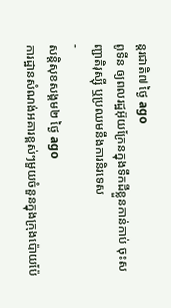ន្ដរជាតិ៧ ថ្ងៃ ago
ពូទីន ឲ្យពលរដ្ឋអ៊ុយក្រែនក្នុងទឹកដីខ្លួនកាន់កាប់ ចុះសញ្ជាតិរុស្ស៊ី ឬប្រឈមនឹងការនិរទេស
-
សន្តិសុខសង្គម២ ថ្ងៃ ago
ការដ្ឋានសំណង់អគារខ្ពស់ៗមួយចំនួនក្នុងក្រុងប៉ោយប៉ែ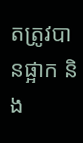តត្រូវបានផ្អាក និង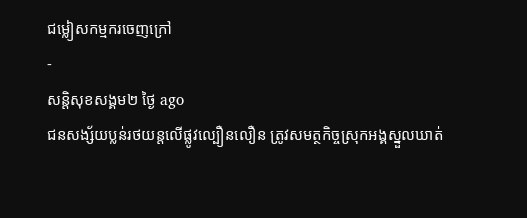ជម្លៀសកម្មករចេញក្រៅ
-
សន្តិសុខសង្គម២ ថ្ងៃ ago
ជនសង្ស័យប្លន់រថយន្តលើផ្លូវល្បឿនលឿន ត្រូវសមត្ថកិច្ចស្រុកអង្គស្នួលឃាត់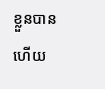ខ្លួនបានហើយ